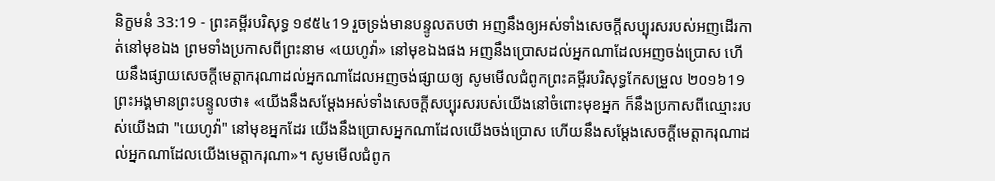និក្ខមនំ 33:19 - ព្រះគម្ពីរបរិសុទ្ធ ១៩៥៤19 រួចទ្រង់មានបន្ទូលតបថា អញនឹងឲ្យអស់ទាំងសេចក្ដីសប្បុរសរបស់អញដើរកាត់នៅមុខឯង ព្រមទាំងប្រកាសពីព្រះនាម «យេហូវ៉ា» នៅមុខឯងផង អញនឹងប្រោសដល់អ្នកណាដែលអញចង់ប្រោស ហើយនឹងផ្សាយសេចក្ដីមេត្តាករុណាដល់អ្នកណាដែលអញចង់ផ្សាយឲ្យ សូមមើលជំពូកព្រះគម្ពីរបរិសុទ្ធកែសម្រួល ២០១៦19 ព្រះអង្គមានព្រះបន្ទូលថា៖ «យើងនឹងសម្ដែងអស់ទាំងសេចក្ដីសប្បុរសរបស់យើងនៅចំពោះមុខអ្នក ក៏នឹងប្រកាសពីឈ្មោះរបស់យើងជា "យេហូវ៉ា" នៅមុខអ្នកដែរ យើងនឹងប្រោសអ្នកណាដែលយើងចង់ប្រោស ហើយនឹងសម្ដែងសេចក្ដីមេត្តាករុណាដល់អ្នកណាដែលយើងមេត្តាករុណា»។ សូមមើលជំពូក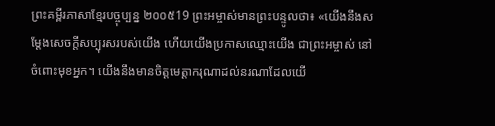ព្រះគម្ពីរភាសាខ្មែរបច្ចុប្បន្ន ២០០៥19 ព្រះអម្ចាស់មានព្រះបន្ទូលថា៖ «យើងនឹងសម្តែងសេចក្ដីសប្បុរសរបស់យើង ហើយយើងប្រកាសឈ្មោះយើង ជាព្រះអម្ចាស់ នៅចំពោះមុខអ្នក។ យើងនឹងមានចិត្តមេត្តាករុណាដល់នរណាដែលយើ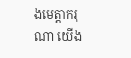ងមេត្តាករុណា យើង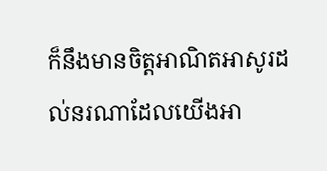ក៏នឹងមានចិត្តអាណិតអាសូរដល់នរណាដែលយើងអា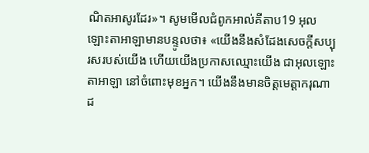ណិតអាសូរដែរ»។ សូមមើលជំពូកអាល់គីតាប19 អុលឡោះតាអាឡាមានបន្ទូលថា៖ «យើងនឹងសំដែងសេចក្តីសប្បុរសរបស់យើង ហើយយើងប្រកាសឈ្មោះយើង ជាអុលឡោះតាអាឡា នៅចំពោះមុខអ្នក។ យើងនឹងមានចិត្តមេត្តាករុណាដ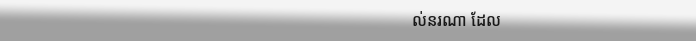ល់នរណា ដែល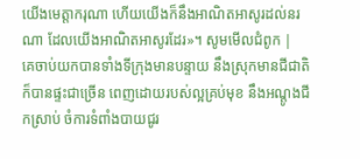យើងមេត្តាករុណា ហើយយើងក៏នឹងអាណិតអាសូរដល់នរណា ដែលយើងអាណិតអាសូរដែរ»។ សូមមើលជំពូក |
គេចាប់យកបានទាំងទីក្រុងមានបន្ទាយ នឹងស្រុកមានជីជាតិ ក៏បានផ្ទះជាច្រើន ពេញដោយរបស់ល្អគ្រប់មុខ នឹងអណ្តូងជីកស្រាប់ ចំការទំពាំងបាយជូរ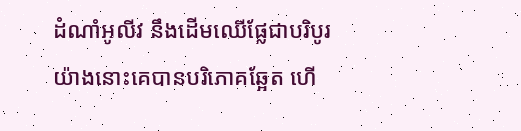ដំណាំអូលីវ នឹងដើមឈើផ្លែជាបរិបូរ យ៉ាងនោះគេបានបរិភោគឆ្អែត ហើ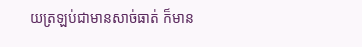យត្រឡប់ជាមានសាច់ធាត់ ក៏មាន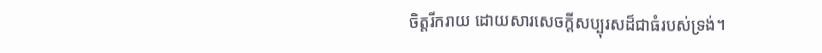ចិត្តរីករាយ ដោយសារសេចក្ដីសប្បុរសដ៏ជាធំរបស់ទ្រង់។